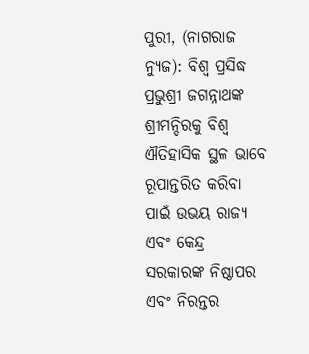ପୁରୀ, (ନାଗରାଜ ନ୍ୟୁଜ): ବିଶ୍ୱ ପ୍ରସିଦ୍ଧ ପ୍ରଭୁଶ୍ରୀ ଜଗନ୍ନାଥଙ୍କ ଶ୍ରୀମନ୍ଦିରକୁ ବିଶ୍ୱ ଐତିହାସିକ ସ୍ଥଳ ଭାବେ ରୂପାନ୍ତରିତ କରିବା ପାଇଁ ଉଭୟ ରାଜ୍ୟ ଏବଂ କେନ୍ଦ୍ର ସରକାରଙ୍କ ନିଷ୍ଠାପର ଏବଂ ନିରନ୍ତର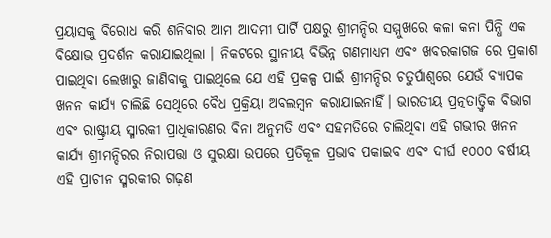ପ୍ରୟାସକୁ ବିରୋଧ କରି ଶନିବାର ଆମ ଆଦମୀ ପାର୍ଟି ପକ୍ଷରୁ ଶ୍ରୀମନ୍ଦିର ସମ୍ମୁଖରେ କଳା କନା ପିନ୍ଧି ଏକ ବିକ୍ଷୋଭ ପ୍ରଦର୍ଶନ କରାଯାଇଥିଲା । ନିକଟରେ ସ୍ଥାନୀୟ ବିଭିନ୍ନ ଗଣମାଧ୍ୟମ ଏବଂ ଖବରକାଗଜ ରେ ପ୍ରକାଶ ପାଇଥିବା ଲେଖାରୁ ଜାଣିବାକୁ ପାଇଥିଲେ ଯେ ଏହି ପ୍ରକଳ୍ପ ପାଇଁ ଶ୍ରୀମନ୍ଦିର ଚତୁର୍ପାଶ୍ୱରେ ଯେଉଁ ବ୍ୟାପକ ଖନନ କାର୍ଯ୍ୟ ଚାଲିଛି ସେଥିରେ ବୈଧ ପ୍ରକ୍ରିୟା ଅବଲମ୍ବନ କରାଯାଇନାହିଁ। ଭାରତୀୟ ପ୍ରତ୍ନତାତ୍ତ୍ୱିକ ବିଭାଗ ଏବଂ ରାଷ୍ଟ୍ରୀୟ ସ୍ମାରକୀ ପ୍ରାଧିକାରଣର ବିନା ଅନୁମତି ଏବଂ ସହମତିରେ ଚାଲିଥିବା ଏହି ଗଭୀର ଖନନ କାର୍ଯ୍ୟ ଶ୍ରୀମନ୍ଦିରର ନିରାପତ୍ତା ଓ ସୁରକ୍ଷା ଉପରେ ପ୍ରତିକୂଳ ପ୍ରଭାବ ପକାଇବ ଏବଂ ଦୀର୍ଘ ୧୦୦୦ ବର୍ଷୀୟ ଏହି ପ୍ରାଚୀନ ସ୍ମରକୀର ଗଢ଼ଣ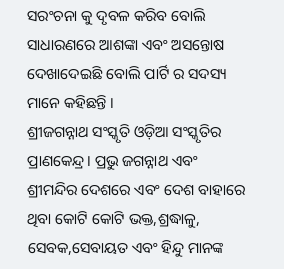ସରଂଚନା କୁ ଦୃବଳ କରିବ ବୋଲି ସାଧାରଣରେ ଆଶଙ୍କା ଏବଂ ଅସନ୍ତୋଷ ଦେଖାଦେଇଛି ବୋଲି ପାର୍ଟି ର ସଦସ୍ୟ ମାନେ କହିଛନ୍ତି ।
ଶ୍ରୀଜଗନ୍ନାଥ ସଂସ୍କୃତି ଓଡ଼ିଆ ସଂସ୍କୃତିର ପ୍ରାଣକେନ୍ଦ୍ର। ପ୍ରଭୁ ଜଗନ୍ନାଥ ଏବଂ ଶ୍ରୀମନ୍ଦିର ଦେଶରେ ଏବଂ ଦେଶ ବାହାରେ ଥିବା କୋଟି କୋଟି ଭକ୍ତ,ଶ୍ରଦ୍ଧାଳୁ, ସେବକ,ସେବାୟତ ଏବଂ ହିନ୍ଦୁ ମାନଙ୍କ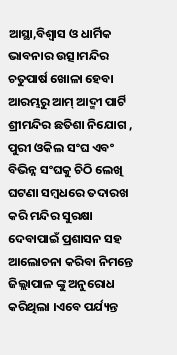ଆସ୍ଥା,ବିଶ୍ୱାସ ଓ ଧାର୍ମିକ ଭାବନାର ଉତ୍ସ।ମନ୍ଦିର ଚତୁପାର୍ଷ ଖୋଳା ହେବା ଆରମ୍ଭରୁ ଆମ୍ ଆଦ୍ମୀ ପାର୍ଟି ଶ୍ରୀମନ୍ଦିର ଛତିଶା ନିଯୋଗ , ପୁରୀ ଓକିଲ ସଂଘ ଏବଂ ବିଭିନ୍ନ ସଂଘକୁ ଚିଠି ଲେଖି ଘଟଣା ସମ୍ବଧରେ ତଦାରଖ କରି ମନ୍ଦିର ସୁରକ୍ଷା ଦେବାପାଇଁ ପ୍ରଶାସନ ସହ ଆଲୋଚନା କରିବା ନିମନ୍ତେ ଜିଲ୍ଲାପାଳ ଙ୍କୁ ଅନୁରୋଧ କରିଥିଲା ।ଏବେ ପର୍ଯ୍ୟନ୍ତ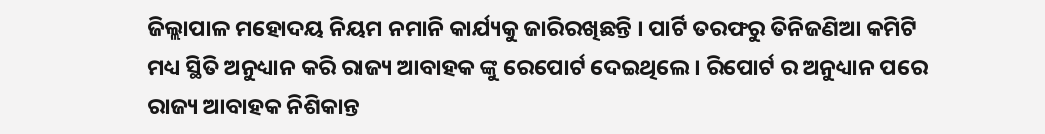ଜିଲ୍ଲାପାଳ ମହୋଦୟ ନିୟମ ନମାନି କାର୍ଯ୍ୟକୁ ଜାରିରଖିଛନ୍ତି । ପାର୍ଟି ତରଫରୁ ତିନିଜଣିଆ କମିଟି ମଧ୍ୟ ସ୍ଥିତି ଅନୁଧ୍ୟାନ କରି ରାଜ୍ୟ ଆବାହକ ଙ୍କୁ ରେପୋର୍ଟ ଦେଇଥିଲେ । ରିପୋର୍ଟ ର ଅନୁଧ୍ୟାନ ପରେ ରାଜ୍ୟ ଆବାହକ ନିଶିକାନ୍ତ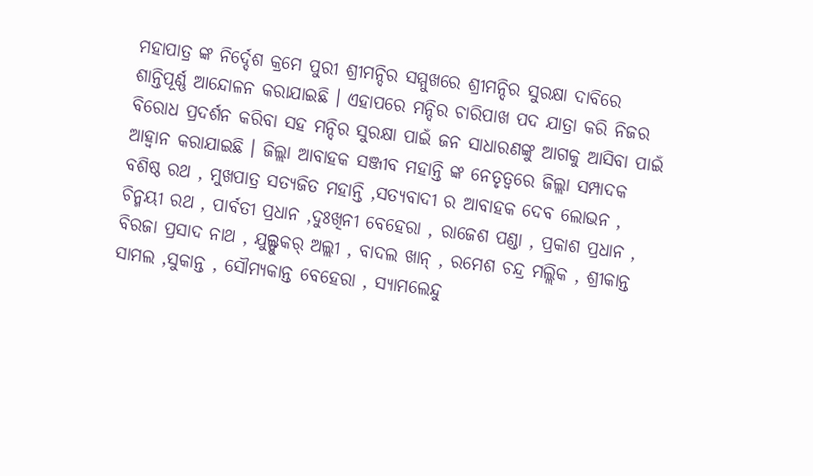ମହାପାତ୍ର ଙ୍କ ନିର୍ଦ୍ଦେଶ କ୍ରମେ ପୁରୀ ଶ୍ରୀମନ୍ଦିର ସମ୍ମୁଖରେ ଶ୍ରୀମନ୍ଦିର ସୁରକ୍ଷା ଦାବିରେ ଶାନ୍ତିପୂର୍ଣ୍ଣ ଆନ୍ଦୋଳନ କରାଯାଇଛି । ଏହାପରେ ମନ୍ଦିର ଚାରିପାଖ ପଦ ଯାତ୍ରା କରି ନିଜର ବିରୋଧ ପ୍ରଦର୍ଶନ କରିବା ସହ ମନ୍ଦିର ସୁରକ୍ଷା ପାଇଁ ଜନ ସାଧାରଣଙ୍କୁ ଆଗକୁ ଆସିବା ପାଇଁ ଆହ୍ୱାନ କରାଯାଇଛି । ଜିଲ୍ଲା ଆବାହକ ସଞ୍ଜୀବ ମହାନ୍ତି ଙ୍କ ନେତୃତ୍ୱରେ ଜିଲ୍ଲା ସମ୍ପାଦକ ବଶିଷ୍ଠ ରଥ , ମୁଖପାତ୍ର ସତ୍ୟଜିତ ମହାନ୍ତି ,ସତ୍ୟବାଦୀ ର ଆବାହକ ଦେବ ଲୋଭନ , ଚିନ୍ମୟୀ ରଥ , ପାର୍ବତୀ ପ୍ରଧାନ ,ଦୁଃଖିନୀ ବେହେରା , ରାଜେଶ ପଣ୍ଡା , ପ୍ରକାଶ ପ୍ରଧାନ , ବିରଜା ପ୍ରସାଦ ନାଥ , ଯୁଲ୍ଫୁକର୍ ଅଲ୍ଲୀ , ବାଦଲ ଖାନ୍ , ରମେଶ ଚନ୍ଦ୍ର ମଲ୍ଲିକ , ଶ୍ରୀକାନ୍ତ ସାମଲ ,ସୁକାନ୍ତ , ସୌମ୍ୟକାନ୍ତ ବେହେରା , ସ୍ୟାମଲେନ୍ଦୁ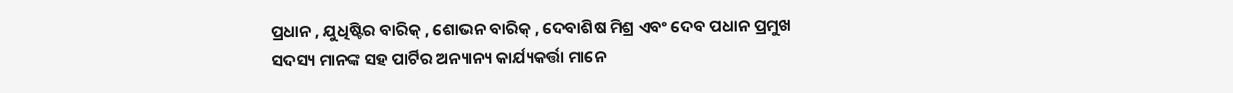ପ୍ରଧାନ , ଯୁଧିଷ୍ଟିର ବାରିକ୍ , ଶୋଭନ ବାରିକ୍ , ଦେବାଶିଷ ମିଶ୍ର ଏବଂ ଦେବ ପଧାନ ପ୍ରମୁଖ ସଦସ୍ୟ ମାନଙ୍କ ସହ ପାର୍ଟିର ଅନ୍ୟାନ୍ୟ କାର୍ଯ୍ୟକର୍ତ୍ତା ମାନେ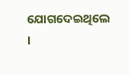ଯୋଗଦେଇଥିଲେ ।